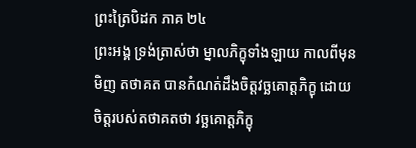ព្រះត្រៃបិដក ភាគ ២៤
ព្រះអង្គ ទ្រង់ត្រាស់ថា ម្នាលភិក្ខុទាំងឡាយ កាលពីមុនមិញ តថាគត បានកំណត់ដឹងចិត្តវច្ឆគោត្តភិក្ខុ ដោយចិត្តរបស់តថាគតថា វច្ឆគោត្តភិក្ខុ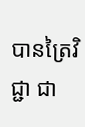បានត្រៃវិជ្ជា ជា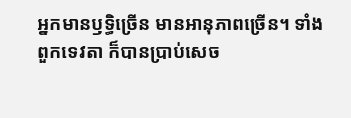អ្នកមានឫទ្ធិច្រើន មានអានុភាពច្រើន។ ទាំងពួកទេវតា ក៏បានប្រាប់សេច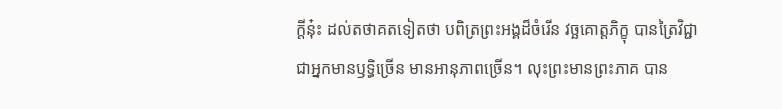ក្តីនុ៎ះ ដល់តថាគតទៀតថា បពិត្រព្រះអង្គដ៏ចំរើន វច្ឆគោត្តភិក្ខុ បានត្រៃវិជ្ជា ជាអ្នកមានឫទ្ធិច្រើន មានអានុភាពច្រើន។ លុះព្រះមានព្រះភាគ បាន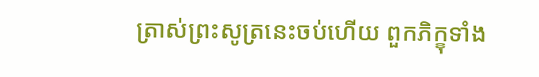ត្រាស់ព្រះសូត្រនេះចប់ហើយ ពួកភិក្ខុទាំង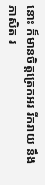នោះ ក៏មានចិត្តត្រេកអរ រីករាយ នឹងភាសិត រ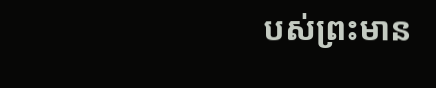បស់ព្រះមាន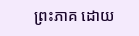ព្រះភាគ ដោយ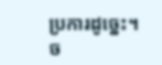ប្រការដូច្នេះ។
ច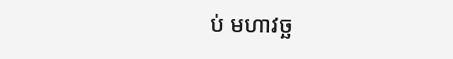ប់ មហាវច្ឆ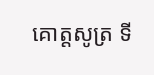គោត្តសូត្រ ទី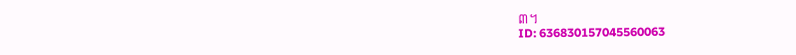៣។
ID: 636830157045560063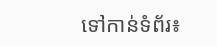ទៅកាន់ទំព័រ៖